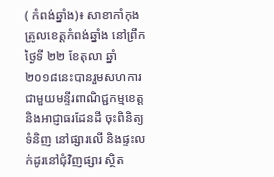( កំពង់ឆ្នាំង)៖ សាខាកាំកុងត្រូលខេត្តកំពង់ឆ្នាំង នៅព្រឹកថ្ងៃទី ២២ ខែតុលា ឆ្នាំ២០១៨នេះបានរួមសហការជាមួយមន្ទីរពាណិជ្ជកម្មខេត្ត និងអាជ្ញាធរដែនដី ចុះពិនិត្យទំនិញ នៅផ្សារលើ និងផ្ទះលក់ដូរនៅជុំវិញផ្សារ ស្ថិត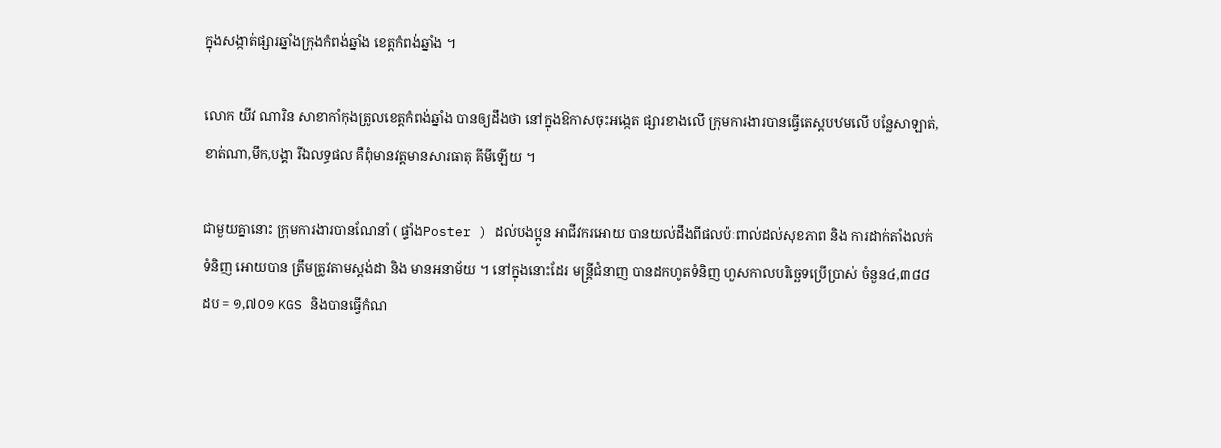ក្នុងសង្កាត់ផ្សារឆ្នាំងក្រុងកំពង់ឆ្នាំង ខេត្តកំពង់ឆ្នាំង ។

លោក យីវ ណារិន សាខាកាំកុងត្រូលខេត្តកំពង់ឆ្នាំង បានឲ្យដឹងថា នៅក្នុងឱកាសចុះអង្កេត ផ្សារខាងលើ ក្រុមការងារបានធ្វើតេស្តបឋមលើ បន្លែសាឡាត់,ខាត់ណា,មឹក,បង្គា រីឯលទ្ធផល គឺពុំមានវត្តមានសារធាតុ គីមីឡើយ ។

ជាមួយគ្នានោះ ក្រុមការងារបានណែនាំ ( ផ្ទាំងPoster ) ដល់បងប្អូន អាជីវករអោយ បានយល់ដឹងពីផលប៉ៈពាល់ដល់សុខភាព និង ការដាក់តាំងលក់ទំនិញ អោយបាន ត្រឹមត្រូវតាមស្តង់ដា និង មានអនាម័យ ។ នៅក្នុងនោះដែរ មន្រ្តីជំនាញ បានដកហូតទំនិញ ហួសកាលបរិច្ឆេទប្រើប្រាស់ ចំនួន៤,៣៨៨ ដប = ១,៧០១ KGS និងបានធ្វើកំណ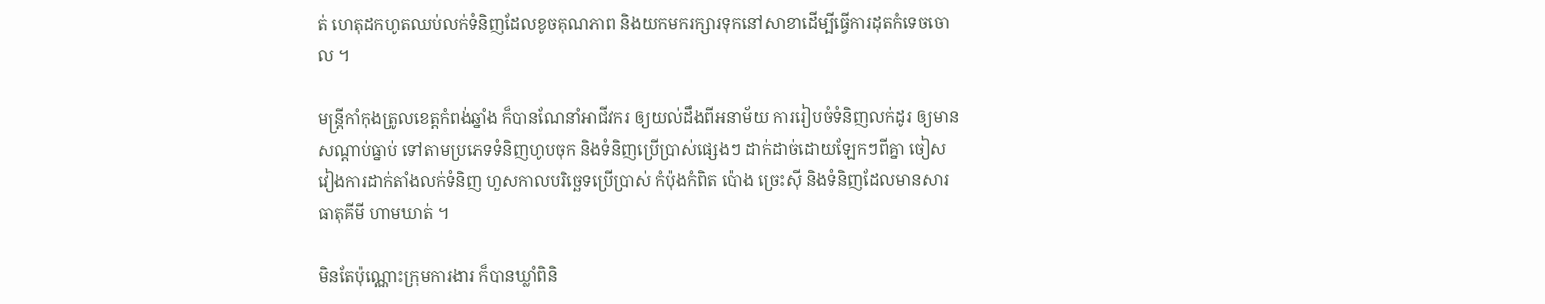ត់ ហេតុដកហូតឈប់លក់ទំនិញដែលខូចគុណភាព និងយកមករក្សារទុកនៅសាខាដើម្បីធ្វើការដុតកំទេចចោល ។

មន្រ្តីកាំកុងត្រូលខេត្តកំពង់ឆ្នាំង ក៏បានណែនាំអាជីវករ ឲ្យយល់ដឹងពីអនាម័យ ការរៀបចំទំនិញលក់ដូរ ឲ្យមានសណ្តាប់ធ្នាប់ ទៅតាមប្រភេទទំនិញហូបចុក និងទំនិញប្រើប្រាស់ផ្សេងៗ ដាក់ដាច់ដោយឡែកៗពីគ្នា ចៀសវៀងការដាក់តាំងលក់ទំនិញ ហួសកាលបរិច្ឆេទប្រើប្រាស់ កំប៉ុងកំពិត ប៉ោង ច្រេះស៊ី និងទំនិញដែលមានសារធាតុគីមី ហាមឃាត់ ។

មិនតែប៉ុណ្ណោះក្រុមការងារ ក៏បានឃ្លាំពិនិ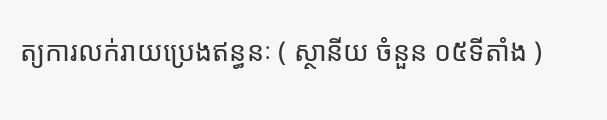ត្យការលក់រាយប្រេងឥន្ធនៈ ( ស្ថានីយ ចំនួន ០៥ទីតាំង )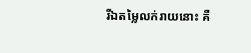រីឯតម្លៃលក់រាយនោះ គឺ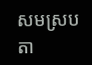សមស្របតា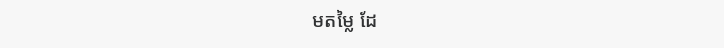មតម្លៃ ដែ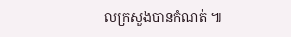លក្រសួងបានកំណត់ ៕